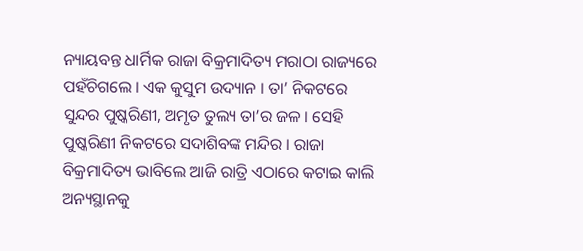ନ୍ୟାୟବନ୍ତ ଧାର୍ମିକ ରାଜା ବିକ୍ରମାଦିତ୍ୟ ମରାଠା ରାଜ୍ୟରେ ପହଁଚିଗଲେ । ଏକ କୁସୁମ ଉଦ୍ୟାନ । ତା’ ନିକଟରେ ସୁନ୍ଦର ପୁଷ୍କରିଣୀ, ଅମୃତ ତୁଲ୍ୟ ତା’ର ଜଳ । ସେହି ପୁଷ୍କରିଣୀ ନିକଟରେ ସଦାଶିବଙ୍କ ମନ୍ଦିର । ରାଜା ବିକ୍ରମାଦିତ୍ୟ ଭାବିଲେ ଆଜି ରାତ୍ରି ଏଠାରେ କଟାଇ କାଲି ଅନ୍ୟସ୍ଥାନକୁ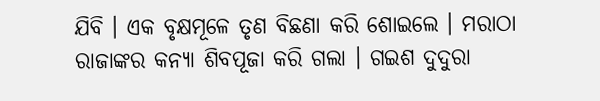ଯିବି । ଏକ ବୃକ୍ଷମୂଳେ ତୃଣ ବିଛଣା କରି ଶୋଇଲେ । ମରାଠା ରାଜାଙ୍କର କନ୍ୟା ଶିବପୂଜା କରି ଗଲା । ଗଇଶ ଦୁଦୁରା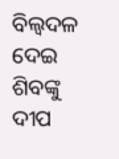ବିଲ୍ୱଦଳ ଦେଇ ଶିବଙ୍କୁ ଦୀପ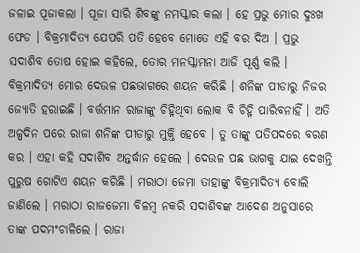ଜଳାଇ ପୂଜାକଲା । ପୂଜା ସାରି ଶିବଙ୍କୁ ନମସ୍କାର କଲା । ହେ ପ୍ରଭୁ ମୋର ଦୁଃଖ ଫେଡ । ବିକ୍ରମାଦିତ୍ୟ ଯେପରି ପତି ହେବେ ମୋତେ ଏହି ବର ଦିଅ । ପ୍ରଭୁ ସଦାଶିବ ତୋଷ ହୋଇ କହିଲେ, ତୋର ମନସ୍କାମନା ଆଜି ପୂର୍ଣ୍ଣ କଲି । ବିକ୍ରମାଦିତ୍ୟ ମୋର ଦେଉଳ ପଛଭାଗରେ ଶୟନ କରିଛି । ଶନିଙ୍କ ପୀଡାରୁ ନିଜର ଜ୍ୟୋତି ହରାଇଛି । ବର୍ତ୍ତମାନ ରାଜାଙ୍କୁ ଚିହ୍ନିଥିବା ଲୋକ ବି ଚିହ୍ନି ପାରିବନାହିଁ । ଅତି ଅଳ୍ପଦିନ ପରେ ରାଜା ଶନିଙ୍କ ପୀଡାରୁ ମୁକ୍ତି ହେବେ । ତୁ ତାଙ୍କୁ ପତିପଦରେ ବରଣ କର । ଏହା କହି ସଦାଶିବ ଅନ୍ତର୍ଦ୍ଧାନ ହେଲେ । ଦେଉଳ ପଛ ଭାଗକୁ ଯାଇ ଦେଖନ୍ତି ପୁରୁଷ ଗୋଟିଏ ଶୟନ କରିଛି । ମରାଠା ଜେମା ତାହାଙ୍କୁ ବିକ୍ରମାଦିତ୍ୟ ବୋଲି ଜାଣିଲେ । ମରାଠା ରାଜଜେମା ବିଳମ୍ବ ନକରି ସଦାଶିବଙ୍କ ଆଦେଶ ଅନୁସାରେ ତାଙ୍କ ପଦମଂଚାଳିଲେ । ରାଜା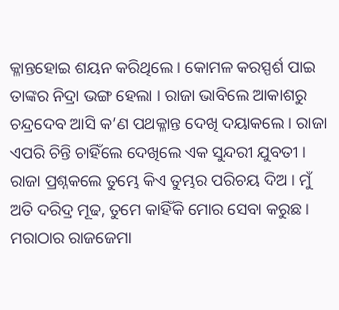କ୍ଳାନ୍ତହୋଇ ଶୟନ କରିଥିଲେ । କୋମଳ କରସ୍ପର୍ଶ ପାଇ ତାଙ୍କର ନିଦ୍ରା ଭଙ୍ଗ ହେଲା । ରାଜା ଭାବିଲେ ଆକାଶରୁ ଚନ୍ଦ୍ରଦେବ ଆସି କ’ଣ ପଥକ୍ଳାନ୍ତ ଦେଖି ଦୟାକଲେ । ରାଜା ଏପରି ଚିନ୍ତି ଚାହିଁଲେ ଦେଖିଲେ ଏକ ସୁନ୍ଦରୀ ଯୁବତୀ । ରାଜା ପ୍ରଶ୍ନକଲେ ତୁମ୍ଭେ କିଏ ତୁମ୍ଭର ପରିଚୟ ଦିଅ । ମୁଁ ଅତି ଦରିଦ୍ର ମୂଢ, ତୁମେ କାହିଁକି ମୋର ସେବା କରୁଛ । ମରାଠାର ରାଜଜେମା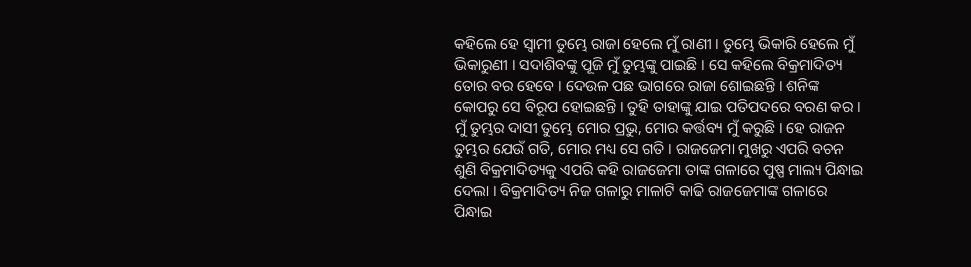କହିଲେ ହେ ସ୍ୱାମୀ ତୁମ୍ଭେ ରାଜା ହେଲେ ମୁଁ ରାଣୀ । ତୁମ୍ଭେ ଭିକାରି ହେଲେ ମୁଁ ଭିକାରୁଣୀ । ସଦାଶିବଙ୍କୁ ପୂଜି ମୁଁ ତୁମ୍ଭଙ୍କୁ ପାଇଛି । ସେ କହିଲେ ବିକ୍ରମାଦିତ୍ୟ ତୋର ବର ହେବେ । ଦେଉଳ ପଛ ଭାଗରେ ରାଜା ଶୋଇଛନ୍ତି । ଶନିଙ୍କ କୋପରୁ ସେ ବିରୂପ ହୋଇଛନ୍ତି । ତୁହି ତାହାଙ୍କୁ ଯାଇ ପତିପଦରେ ବରଣ କର । ମୁଁ ତୁମ୍ଭର ଦାସୀ ତୁମ୍ଭେ ମୋର ପ୍ରଭୁ, ମୋର କର୍ତ୍ତବ୍ୟ ମୁଁ କରୁଛି । ହେ ରାଜନ ତୁମ୍ଭର ଯେଉଁ ଗତି, ମୋର ମଧ୍ୟ ସେ ଗତି । ରାଜଜେମା ମୁଖରୁ ଏପରି ବଚନ ଶୁଣି ବିକ୍ରମାଦିତ୍ୟକୁ ଏପରି କହି ରାଜଜେମା ତାଙ୍କ ଗଳାରେ ପୁଷ୍ପ ମାଲ୍ୟ ପିନ୍ଧାଇ ଦେଲା । ବିକ୍ରମାଦିତ୍ୟ ନିଜ ଗଳାରୁ ମାଳାଟି କାଢି ରାଜଜେମାଙ୍କ ଗଳାରେ ପିନ୍ଧାଇ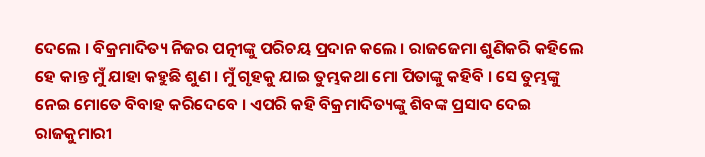ଦେଲେ । ବିକ୍ରମାଦିତ୍ୟ ନିଜର ପତ୍ନୀଙ୍କୁ ପରିଚୟ ପ୍ରଦାନ କଲେ । ରାଜଜେମା ଶୁଣିକରି କହିଲେ ହେ କାନ୍ତ ମୁଁ ଯାହା କହୁଛି ଶୁଣ । ମୁଁ ଗୃହକୁ ଯାଇ ତୁମ୍ଭକଥା ମୋ ପିତାଙ୍କୁ କହିବି । ସେ ତୁମ୍ଭଙ୍କୁ ନେଇ ମୋତେ ବିବାହ କରିଦେବେ । ଏପରି କହି ବିକ୍ରମାଦିତ୍ୟଙ୍କୁ ଶିବଙ୍କ ପ୍ରସାଦ ଦେଇ ରାଜକୁମାରୀ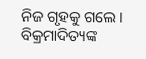ନିଜ ଗୃହକୁ ଗଲେ ।
ବିକ୍ରମାଦିତ୍ୟଙ୍କ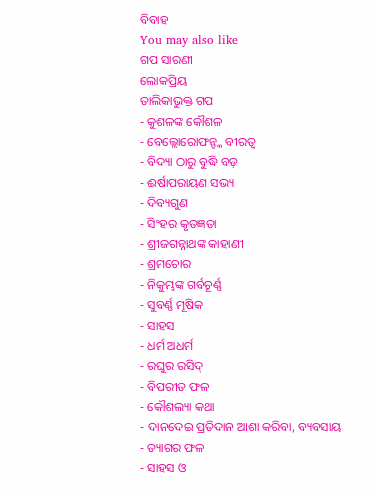ବିବାହ
You may also like
ଗପ ସାରଣୀ
ଲୋକପ୍ରିୟ
ତାଲିକାଭୁକ୍ତ ଗପ
- କୁଶଳଙ୍କ କୌଶଳ
- ବେଲ୍ଲୋରୋଫନ୍ଙ୍କ ବୀରତ୍ୱ
- ବିଦ୍ୟା ଠାରୁ ବୁଦ୍ଧି ବଡ଼
- ଈର୍ଷାପରାୟଣ ସଭ୍ୟ
- ଦିବ୍ୟଗୁଣ
- ସିଂହର କୃତଜ୍ଞତା
- ଶ୍ରୀଜଗନ୍ନାଥଙ୍କ କାହାଣୀ
- ଶ୍ରମଚୋର
- ନିକୁମ୍ଭଙ୍କ ଗର୍ବଚୂର୍ଣ୍ଣ
- ସୁବର୍ଣ୍ଣ ମୂଷିକ
- ସାହସ
- ଧର୍ମ ଅଧର୍ମ
- ରଘୁର ରସିଦ୍
- ବିପରୀତ ଫଳ
- କୌଶଲ୍ୟା କଥା
- ଦାନଦେଇ ପ୍ରତିଦାନ ଆଶା କରିବା, ବ୍ୟବସାୟ
- ତ୍ୟାଗର ଫଳ
- ସାହସ ଓ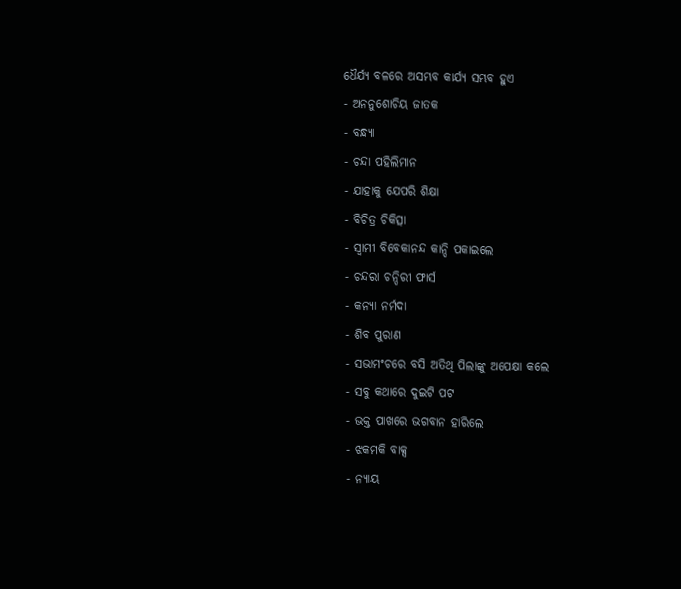ଧୈର୍ଯ୍ୟ ବଳରେ ଅସମ୍ଭବ କାର୍ଯ୍ୟ ସମ୍ଭବ ହୁଏ
- ଅନନୁଶୋଚିୟ ଜାତକ
- ବନ୍ଧ୍ୟା
- ଚନ୍ଦା ପହିଲିମାନ
- ଯାହାକୁ ଯେପରି ଶିକ୍ଷା
- ବିଚିତ୍ର ଚିକିତ୍ସା
- ସ୍ୱାମୀ ବିବେକାନନ୍ଦ କାନ୍ଦି ପକାଇଲେ
- ଚନ୍ଦରା ଚନ୍ଦିରୀ ଫାର୍ସ
- କନ୍ୟା ନର୍ମଦା
- ଶିବ ପୁରାଣ
- ସଭାମଂଚରେ ବସି ଅତିଥି ପିଲାଙ୍କୁ ଅପେକ୍ଷା କଲେ
- ସବୁ କଥାରେ ଦୁଇଟି ପଟ
- ଭକ୍ତ ପାଖରେ ଭଗବାନ ହାରିଲେ
- ଝକମକି ବାକ୍ସ
- ନ୍ୟାୟ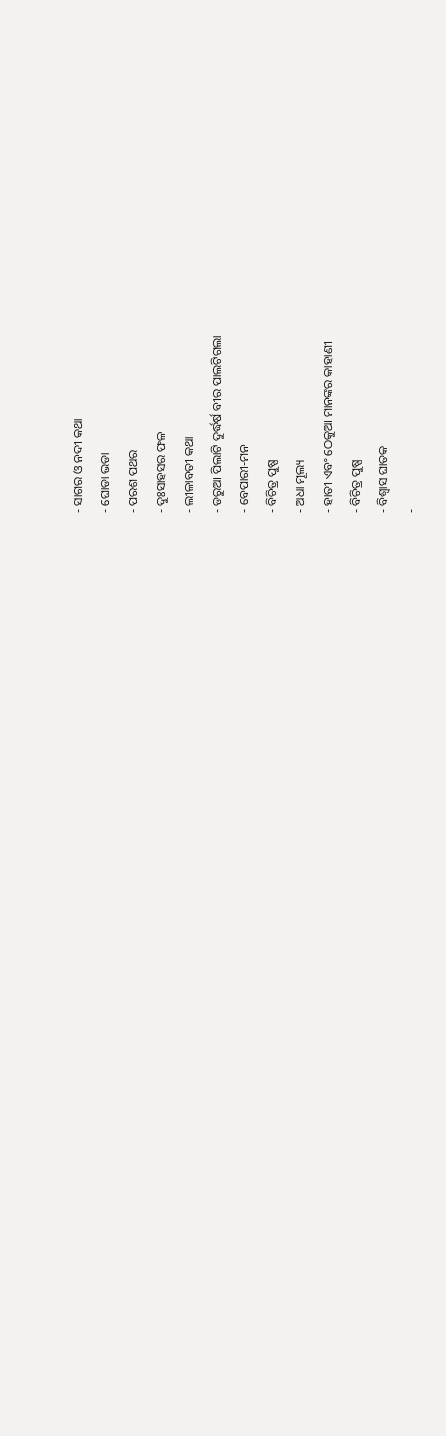- ସାଗର ଓ ନଦୀ କଥା
- ଘୋଡା ଭଡା
- ପରଶ ପଥର
- ଦୁଃସାହସର ଫଳ
- ଲୀଳାବତୀ କଥା
- ଡରୁଆ ପିଲାଟି ଦୁର୍ଦ୍ଧର୍ଷ ବୀର ପାଲଟିଗଲା
- ବେପାରୀ-ମନ
- ବିଚିତ୍ର ପୁଷ୍ପ
- ଅଧା ମୂଲ୍ୟ
- ହାତୀ ଏବଂ ଠେକୁଆ ମାନଙ୍କର କାହାଣୀ
- ବିଚିତ୍ର ପୁଷ୍ପ
- ବିଶ୍ୱାସ ଘାତକ
-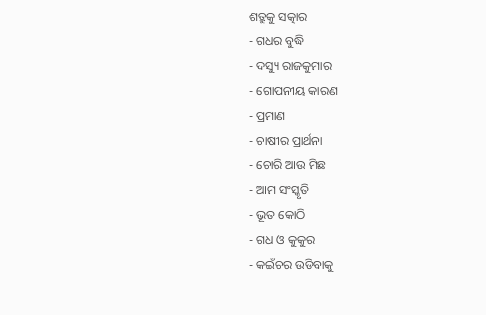ଶତ୍ରୁକୁ ସତ୍କାର
- ଗଧର ବୁଦ୍ଧି
- ଦସ୍ୟୁ ରାଜକୁମାର
- ଗୋପନୀୟ କାରଣ
- ପ୍ରମାଣ
- ଚାଷୀର ପ୍ରାର୍ଥନା
- ଚୋରି ଆଉ ମିଛ
- ଆମ ସଂସ୍କୃତି
- ଭୂତ କୋଠି
- ଗଧ ଓ କୁକୁର
- କଇଁଚର ଉଡିବାକୁ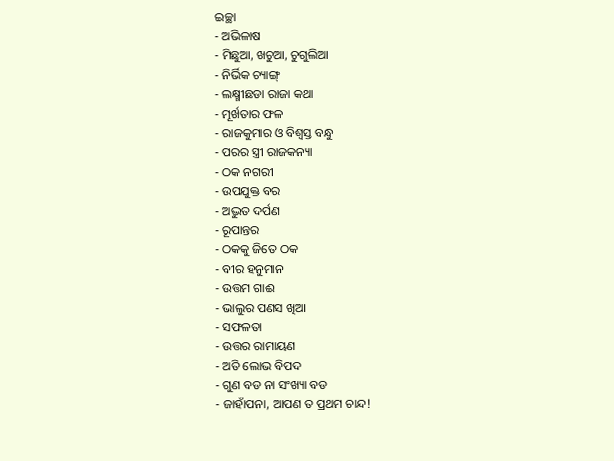ଇଚ୍ଛା
- ଅଭିଳାଷ
- ମିଛୁଆ, ଖଚୁଆ, ଚୁଗୁଲିଆ
- ନିର୍ଭିକ ଚ୍ୟାଙ୍ଗ୍
- ଲକ୍ଷ୍ମୀଛଡା ରାଜା କଥା
- ମୂର୍ଖତାର ଫଳ
- ରାଜକୁମାର ଓ ବିଶ୍ବସ୍ତ ବନ୍ଧୁ
- ପରର ସ୍ତ୍ରୀ ରାଜକନ୍ୟା
- ଠକ ନଗରୀ
- ଉପଯୁକ୍ତ ବର
- ଅଦ୍ଭୁତ ଦର୍ପଣ
- ରୂପାନ୍ତର
- ଠକକୁ ଜିତେ ଠକ
- ବୀର ହନୁମାନ
- ଉତ୍ତମ ଗାଈ
- ଭାଲୁର ପଣସ ଖିଆ
- ସଫଳତା
- ଉତ୍ତର ରାମାୟଣ
- ଅତି ଲୋଭ ବିପଦ
- ଗୁଣ ବଡ ନା ସଂଖ୍ୟା ବଡ
- ଜାହାଁପନା, ଆପଣ ତ ପ୍ରଥମ ଚାନ୍ଦ!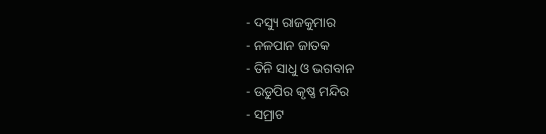- ଦସ୍ୟୁ ରାଜକୁମାର
- ନଳପାନ ଜାତକ
- ତିନି ସାଧୁ ଓ ଭଗବାନ
- ଉଡୁପିର କୃଷ୍ଣ ମନ୍ଦିର
- ସମ୍ରାଟ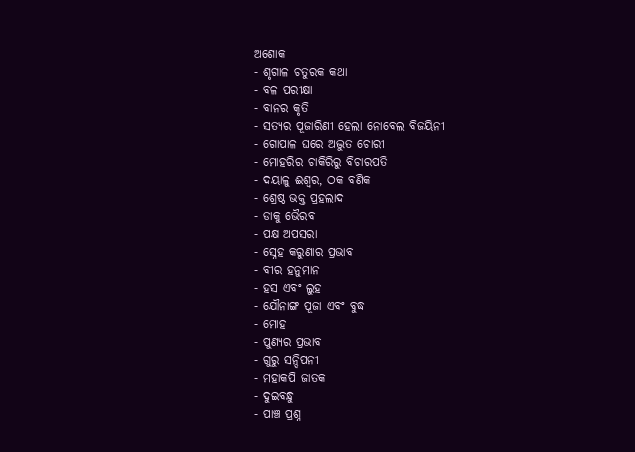ଅଶୋକ
- ଶୃଗାଳ ଚତୁରକ କଥା
- ବଳ ପରୀକ୍ଷା
- ବାନର କୃତି
- ସତ୍ୟର ପୂଜାରିଣୀ ହେଲା ନୋବେଲ ବିଜୟିନୀ
- ଗୋପାଳ ଘରେ ଅଦ୍ଭୁତ ଚୋରୀ
- ମୋହରିର ଚାକିରିରୁ ବିଚାରପତି
- ଦୟାଳୁ ଈଶ୍ୱର, ଠକ ବଣିକ
- ଶ୍ରେଷ୍ଠ ଭକ୍ତ ପ୍ରହଲାଦ
- ଡାକୁ ଭୈରବ
- ପକ୍ଷ ଅପସରା
- ସ୍ନେହ କରୁଣାର ପ୍ରଭାବ
- ବୀର ହନୁମାନ
- ହସ ଏବଂ ଲୁହ
- ଯୌନାଙ୍ଗ ପୂଜା ଏବଂ ବୁଦ୍ଧ
- ମୋହ
- ପୁଣ୍ୟର ପ୍ରଭାବ
- ଗୁରୁ ସନ୍ଦିପନୀ
- ମହାକପି ଜାତକ
- ଦୁଇବନ୍ଧୁ
- ପାଞ୍ଚ ପ୍ରଶ୍ନ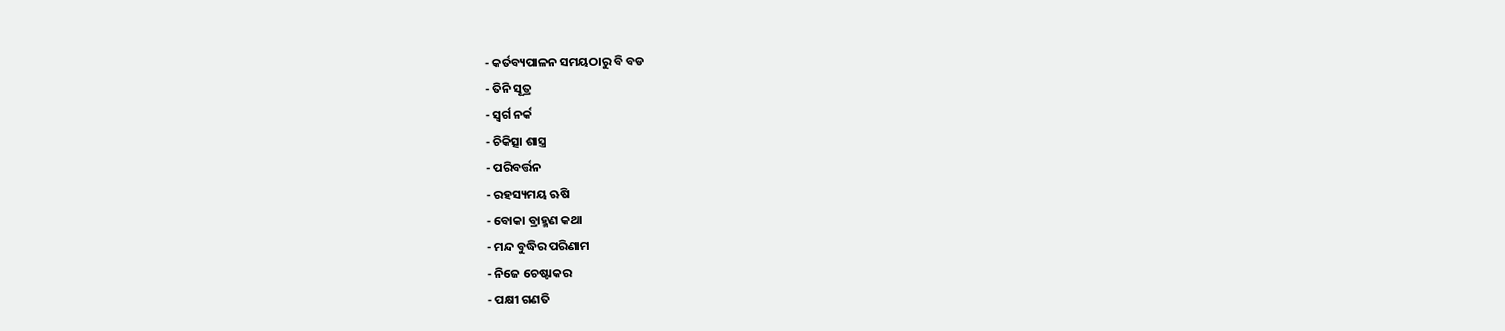- କର୍ତବ୍ୟପାଳନ ସମୟଠାରୁ ବି ବଡ
- ତିନି ସୂତ୍ର
- ସ୍ୱର୍ଗ ନର୍କ
- ଚିକିତ୍ସା ଶାସ୍ତ୍ର
- ପରିବର୍ତ୍ତନ
- ରହସ୍ୟମୟ ଋଷି
- ବୋକା ବ୍ରାହ୍ମଣ କଥା
- ମନ୍ଦ ବୁଦ୍ଧିର ପରିଣାମ
- ନିଜେ ଚେଷ୍ଟାକର
- ପକ୍ଷୀ ଗଣତି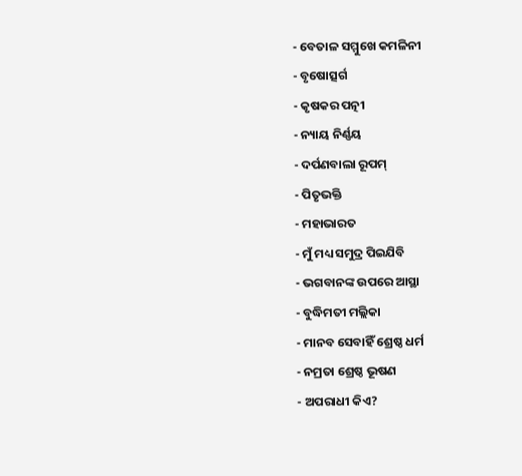- ବେତାଳ ସମ୍ମୁଖେ କମଳିନୀ
- ବୃଷୋତ୍ସର୍ଗ
- କୃଷକର ପତ୍ନୀ
- ନ୍ୟାୟ ନିର୍ଣ୍ଣୟ
- ଦର୍ପଣବାଲା ରୂପମ୍
- ପିତୃଭକ୍ତି
- ମହାଭାରତ
- ମୁଁ ମଧ୍ୟ ସମୁଦ୍ର ପିଇଯିବି
- ଭଗବାନଙ୍କ ଉପରେ ଆସ୍ଥା
- ବୁଦ୍ଧିମତୀ ମଲ୍ଲିକା
- ମାନବ ସେବାହିଁ ଶ୍ରେଷ୍ଠ ଧର୍ମ
- ନମ୍ରତା ଶ୍ରେଷ୍ଠ ଭୂଷଣ
- ଅପରାଧୀ କିଏ?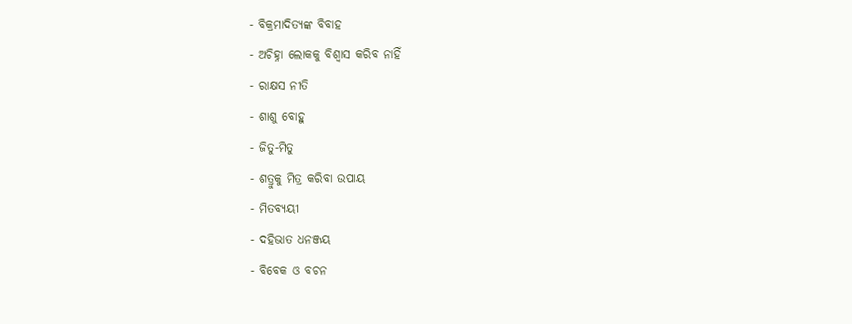- ବିକ୍ରମାଦିତ୍ୟଙ୍କ ବିବାହ
- ଅଚିହ୍ନା ଲୋକକୁ ବିଶ୍ୱାସ କରିବ ନାହିଁ
- ରାକ୍ଷସ ନୀତି
- ଶାଶୁ ବୋହୁ
- ଜିତୁ-ମିତୁ
- ଶତ୍ରୁକୁ ମିତ୍ର କରିବା ଉପାୟ
- ମିତବ୍ୟୟୀ
- ଦହିଭାତ ଧନଞ୍ଜୟ
- ବିବେକ ଓ ବଚନ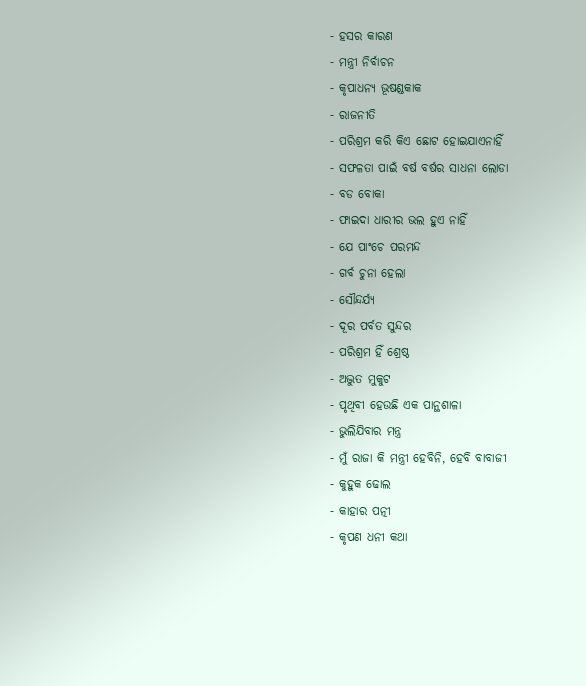- ହସର କାରଣ
- ମନ୍ତ୍ରୀ ନିର୍ବାଚନ
- କୃପାଧନ୍ୟ ଭୂଷଣ୍ଡକାକ
- ରାଜନୀତି
- ପରିଶ୍ରମ କରି କିଏ ଛୋଟ ହୋଇଯାଏନାହିଁ
- ସଫଳତା ପାଇଁ ବର୍ଷ ବର୍ଷର ସାଧନା ଲୋଡା
- ବଡ ବୋକା
- ଫାଇଦା ଧାରୀର ଭଲ ହୁଏ ନାହିଁ
- ଯେ ପାଂଚେ ପରମନ୍ଦ
- ଗର୍ବ ଚୁନା ହେଲା
- ସୌନ୍ଦର୍ଯ୍ୟ
- ଦୂର ପର୍ବତ ସୁନ୍ଦର
- ପରିଶ୍ରମ ହିଁ ଶ୍ରେଷ୍ଠ
- ଅଦ୍ଭୁତ ମୁକୁଟ
- ପୃଥିବୀ ହେଉଛି ଏକ ପାନ୍ଥଶାଳା
- ଭୁଲିଯିବାର ମନ୍ତ୍ର
- ମୁଁ ରାଜା କି ମନ୍ତ୍ରୀ ହେବିନି, ହେବି ବାବାଜୀ
- କୁହୁକ ଢୋଲ
- କାହାର ପତ୍ନୀ
- କୃପଣ ଧନୀ କଥା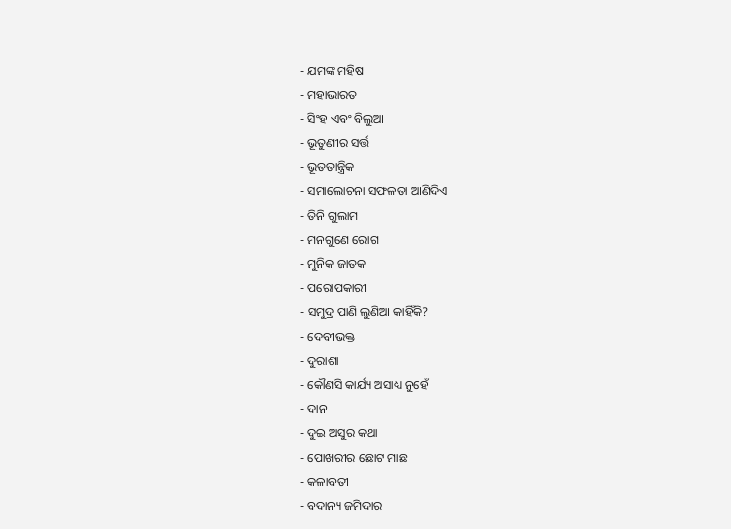- ଯମଙ୍କ ମହିଷ
- ମହାଭାରତ
- ସିଂହ ଏବଂ ବିଲୁଆ
- ଭୂତୁଣୀର ସର୍ତ୍ତ
- ଭୂତତାନ୍ତ୍ରିକ
- ସମାଲୋଚନା ସଫଳତା ଆଣିଦିଏ
- ତିନି ଗୁଲାମ
- ମନଗୁଣେ ରୋଗ
- ମୁନିକ ଜାତକ
- ପରୋପକାରୀ
- ସମୁଦ୍ର ପାଣି ଲୁଣିଆ କାହିଁକି?
- ଦେବୀଭକ୍ତ
- ଦୁରାଶା
- କୌଣସି କାର୍ଯ୍ୟ ଅସାଧ୍ୟ ନୁହେଁ
- ଦାନ
- ଦୁଇ ଅସୁର କଥା
- ପୋଖରୀର ଛୋଟ ମାଛ
- କଳାବତୀ
- ବଦାନ୍ୟ ଜମିଦାର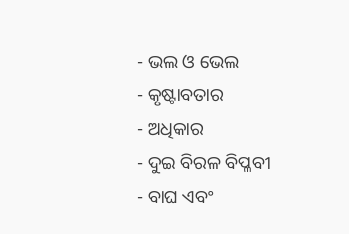- ଭଲ ଓ ଭେଲ
- କୃଷ୍ଟାବତାର
- ଅଧିକାର
- ଦୁଇ ବିରଳ ବିପ୍ଳବୀ
- ବାଘ ଏବଂ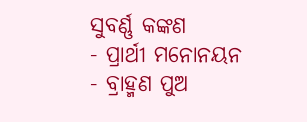ସୁବର୍ଣ୍ଣ କଙ୍କଣ
- ପ୍ରାର୍ଥୀ ମନୋନୟନ
- ବ୍ରାହ୍ମଣ ପୁଅ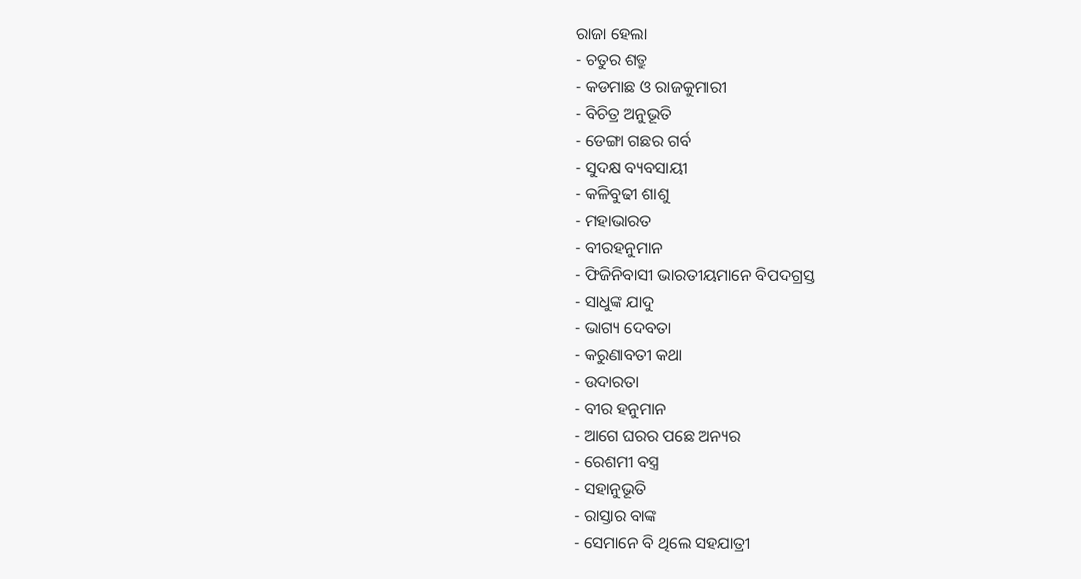ରାଜା ହେଲା
- ଚତୁର ଶତ୍ରୁ
- କଡମାଛ ଓ ରାଜକୁମାରୀ
- ବିଚିତ୍ର ଅନୁଭୂତି
- ଡେଙ୍ଗା ଗଛର ଗର୍ବ
- ସୁଦକ୍ଷ ବ୍ୟବସାୟୀ
- କଳିବୁଢୀ ଶାଶୁ
- ମହାଭାରତ
- ବୀରହନୁମାନ
- ଫିଜିନିବାସୀ ଭାରତୀୟମାନେ ବିପଦଗ୍ରସ୍ତ
- ସାଧୁଙ୍କ ଯାଦୁ
- ଭାଗ୍ୟ ଦେବତା
- କରୁଣାବତୀ କଥା
- ଉଦାରତା
- ବୀର ହନୁମାନ
- ଆଗେ ଘରର ପଛେ ଅନ୍ୟର
- ରେଶମୀ ବସ୍ତ୍ର
- ସହାନୁଭୂତି
- ରାସ୍ତାର ବାଙ୍କ
- ସେମାନେ ବି ଥିଲେ ସହଯାତ୍ରୀ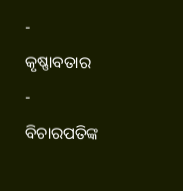- କୃଷ୍ଣାବତାର
- ବିଚାରପତିଙ୍କ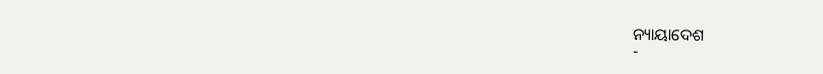ନ୍ୟାୟାଦେଶ
-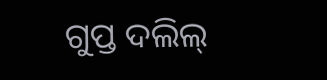ଗୁପ୍ତ ଦଲିଲ୍